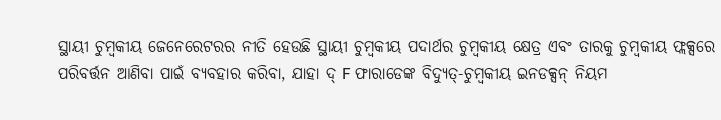ସ୍ଥାୟୀ ଚୁମ୍ବକୀୟ ଜେନେରେଟରର ନୀତି ହେଉଛି ସ୍ଥାୟୀ ଚୁମ୍ବକୀୟ ପଦାର୍ଥର ଚୁମ୍ବକୀୟ କ୍ଷେତ୍ର ଏବଂ ତାରକୁ ଚୁମ୍ବକୀୟ ଫ୍ଲକ୍ସରେ ପରିବର୍ତ୍ତନ ଆଣିବା ପାଇଁ ବ୍ୟବହାର କରିବା, ଯାହା ଦ୍ F ଫାରାଡେଙ୍କ ବିଦ୍ୟୁତ୍-ଚୁମ୍ବକୀୟ ଇନଡକ୍ସନ୍ ନିୟମ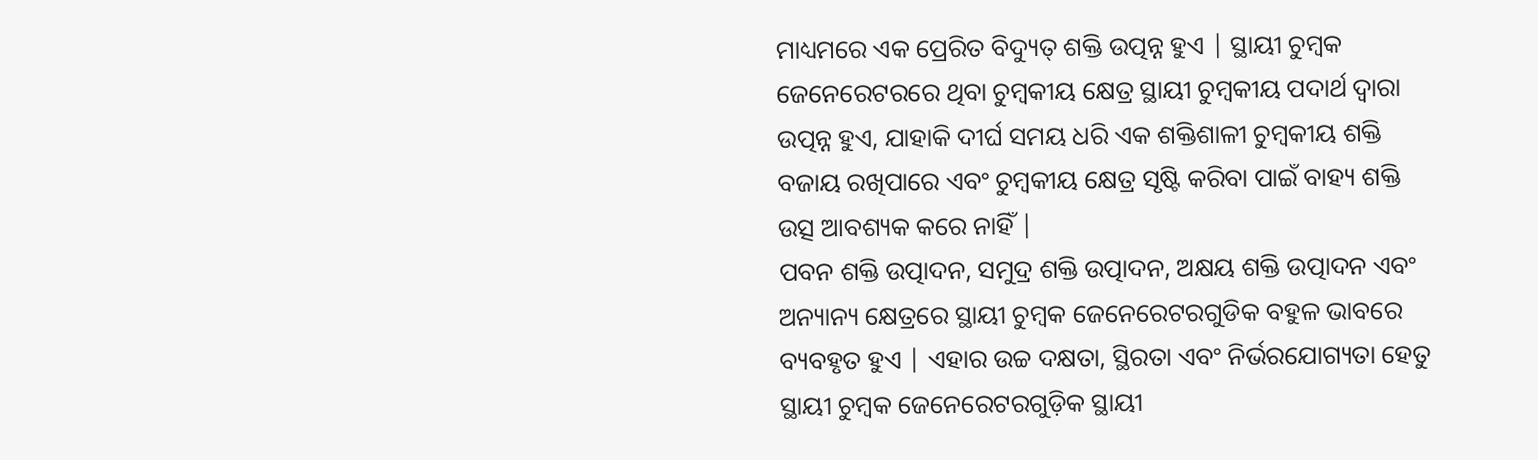ମାଧ୍ୟମରେ ଏକ ପ୍ରେରିତ ବିଦ୍ୟୁତ୍ ଶକ୍ତି ଉତ୍ପନ୍ନ ହୁଏ | ସ୍ଥାୟୀ ଚୁମ୍ବକ ଜେନେରେଟରରେ ଥିବା ଚୁମ୍ବକୀୟ କ୍ଷେତ୍ର ସ୍ଥାୟୀ ଚୁମ୍ବକୀୟ ପଦାର୍ଥ ଦ୍ୱାରା ଉତ୍ପନ୍ନ ହୁଏ, ଯାହାକି ଦୀର୍ଘ ସମୟ ଧରି ଏକ ଶକ୍ତିଶାଳୀ ଚୁମ୍ବକୀୟ ଶକ୍ତି ବଜାୟ ରଖିପାରେ ଏବଂ ଚୁମ୍ବକୀୟ କ୍ଷେତ୍ର ସୃଷ୍ଟି କରିବା ପାଇଁ ବାହ୍ୟ ଶକ୍ତି ଉତ୍ସ ଆବଶ୍ୟକ କରେ ନାହିଁ |
ପବନ ଶକ୍ତି ଉତ୍ପାଦନ, ସମୁଦ୍ର ଶକ୍ତି ଉତ୍ପାଦନ, ଅକ୍ଷୟ ଶକ୍ତି ଉତ୍ପାଦନ ଏବଂ ଅନ୍ୟାନ୍ୟ କ୍ଷେତ୍ରରେ ସ୍ଥାୟୀ ଚୁମ୍ବକ ଜେନେରେଟରଗୁଡିକ ବହୁଳ ଭାବରେ ବ୍ୟବହୃତ ହୁଏ | ଏହାର ଉଚ୍ଚ ଦକ୍ଷତା, ସ୍ଥିରତା ଏବଂ ନିର୍ଭରଯୋଗ୍ୟତା ହେତୁ ସ୍ଥାୟୀ ଚୁମ୍ବକ ଜେନେରେଟରଗୁଡ଼ିକ ସ୍ଥାୟୀ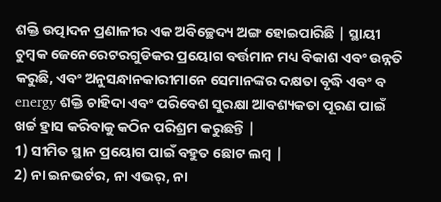ଶକ୍ତି ଉତ୍ପାଦନ ପ୍ରଣାଳୀର ଏକ ଅବିଚ୍ଛେଦ୍ୟ ଅଙ୍ଗ ହୋଇପାରିଛି | ସ୍ଥାୟୀ ଚୁମ୍ବକ ଜେନେରେଟରଗୁଡିକର ପ୍ରୟୋଗ ବର୍ତ୍ତମାନ ମଧ୍ୟ ବିକାଶ ଏବଂ ଉନ୍ନତି କରୁଛି, ଏବଂ ଅନୁସନ୍ଧାନକାରୀମାନେ ସେମାନଙ୍କର ଦକ୍ଷତା ବୃଦ୍ଧି ଏବଂ ବ energy ଶକ୍ତି ଚାହିଦା ଏବଂ ପରିବେଶ ସୁରକ୍ଷା ଆବଶ୍ୟକତା ପୂରଣ ପାଇଁ ଖର୍ଚ୍ଚ ହ୍ରାସ କରିବାକୁ କଠିନ ପରିଶ୍ରମ କରୁଛନ୍ତି |
1) ସୀମିତ ସ୍ଥାନ ପ୍ରୟୋଗ ପାଇଁ ବହୁତ ଛୋଟ ଲମ୍ବ |
2) ନା ଇନଭର୍ଟର, ନା ଏଭର୍, ନା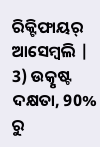ରିକ୍ଟିଫାୟର୍ ଆସେମ୍ବଲି |
3) ଉତ୍କୃଷ୍ଟ ଦକ୍ଷତା, 90% ରୁ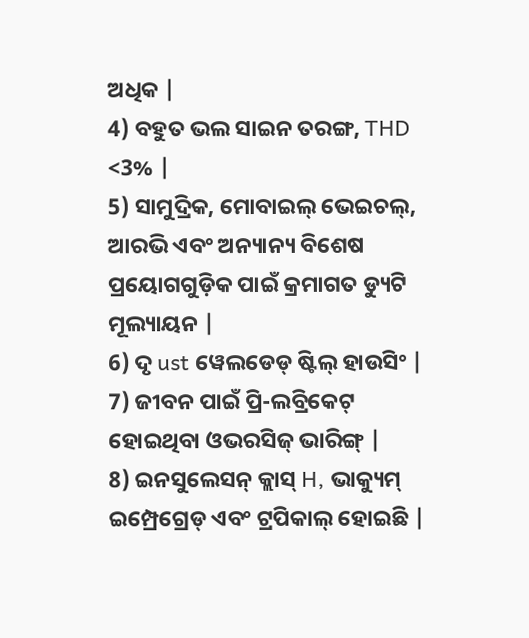ଅଧିକ |
4) ବହୁତ ଭଲ ସାଇନ ତରଙ୍ଗ, THD <3% |
5) ସାମୁଦ୍ରିକ, ମୋବାଇଲ୍ ଭେଇଚଲ୍, ଆରଭି ଏବଂ ଅନ୍ୟାନ୍ୟ ବିଶେଷ ପ୍ରୟୋଗଗୁଡ଼ିକ ପାଇଁ କ୍ରମାଗତ ଡ୍ୟୁଟି ମୂଲ୍ୟାୟନ |
6) ଦୃ ust ୱେଲଡେଡ୍ ଷ୍ଟିଲ୍ ହାଉସିଂ |
7) ଜୀବନ ପାଇଁ ପ୍ରି-ଲବ୍ରିକେଟ୍ ହୋଇଥିବା ଓଭରସିଜ୍ ଭାରିଙ୍ଗ୍ |
8) ଇନସୁଲେସନ୍ କ୍ଲାସ୍ H, ଭାକ୍ୟୁମ୍ ଇମ୍ପ୍ରେଗ୍ରେଡ୍ ଏବଂ ଟ୍ରପିକାଲ୍ ହୋଇଛି |